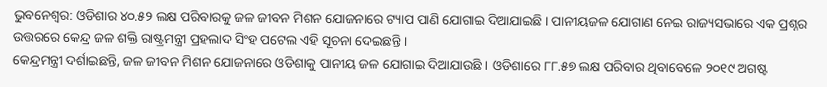ଭୁବନେଶ୍ବର: ଓଡିଶାର ୪୦.୫୨ ଲକ୍ଷ ପରିବାରକୁ ଜଳ ଜୀବନ ମିଶନ ଯୋଜନାରେ ଟ୍ୟାପ ପାଣି ଯୋଗାଇ ଦିଆଯାଇଛି । ପାନୀୟଜଳ ଯୋଗାଣ ନେଇ ରାଜ୍ୟସଭାରେ ଏକ ପ୍ରଶ୍ନର ଉତ୍ତରରେ କେନ୍ଦ୍ର ଜଳ ଶକ୍ତି ରାଷ୍ଟ୍ରମନ୍ତ୍ରୀ ପ୍ରହଲାଦ ସିଂହ ପଟେଲ ଏହି ସୂଚନା ଦେଇଛନ୍ତି ।
କେନ୍ଦ୍ରମନ୍ତ୍ରୀ ଦର୍ଶାଇଛନ୍ତି, ଜଳ ଜୀବନ ମିଶନ ଯୋଜନାରେ ଓଡିଶାକୁ ପାନୀୟ ଜଳ ଯୋଗାଇ ଦିଆଯାଉଛି । ଓଡିଶାରେ ୮୮.୫୭ ଲକ୍ଷ ପରିବାର ଥିବାବେଳେ ୨୦୧୯ ଅଗଷ୍ଟ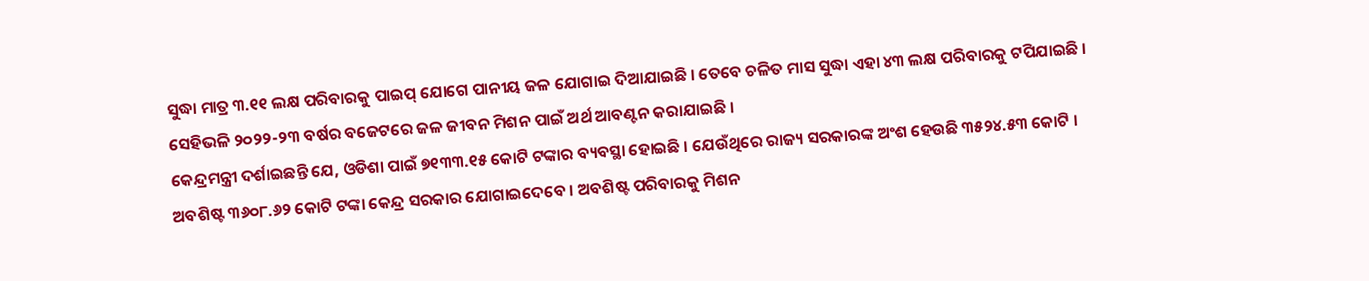ସୁଦ୍ଧା ମାତ୍ର ୩.୧୧ ଲକ୍ଷ ପରିବାରକୁ ପାଇପ୍ ଯୋଗେ ପାନୀୟ ଜଳ ଯୋଗାଇ ଦିଆଯାଇଛି । ତେବେ ଚଳିତ ମାସ ସୁଦ୍ଧା ଏହା ୪୩ ଲକ୍ଷ ପରିବାରକୁ ଟପିଯାଇଛି । ସେହିଭଳି ୨୦୨୨-୨୩ ବର୍ଷର ବଜେଟରେ ଜଳ ଜୀବନ ମିଶନ ପାଇଁ ଅର୍ଥ ଆବଣ୍ଟନ କରାଯାଇଛି ।
କେନ୍ଦ୍ରମନ୍ତ୍ରୀ ଦର୍ଶାଇଛନ୍ତି ଯେ, ଓଡିଶା ପାଇଁ ୭୧୩୩.୧୫ କୋଟି ଟଙ୍କାର ବ୍ୟବସ୍ଥା ହୋଇଛି । ଯେଉଁଥିରେ ରାଜ୍ୟ ସରକାରଙ୍କ ଅଂଶ ହେଉଛି ୩୫୨୪.୫୩ କୋଟି । ଅବଶିଷ୍ଟ ୩୬୦୮.୬୨ କୋଟି ଟଙ୍କା କେନ୍ଦ୍ର ସରକାର ଯୋଗାଇଦେବେ । ଅବଶିଷ୍ଟ ପରିବାରକୁ ମିଶନ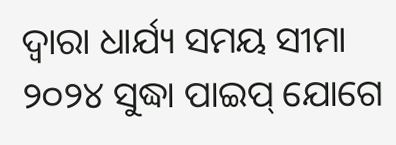ଦ୍ୱାରା ଧାର୍ଯ୍ୟ ସମୟ ସୀମା ୨୦୨୪ ସୁଦ୍ଧା ପାଇପ୍ ଯୋଗେ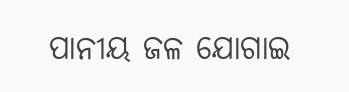ପାନୀୟ ଜଳ ଯୋଗାଇ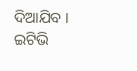ଦିଆଯିବ ।
ଇଟିଭି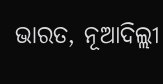ଭାରତ, ନୂଆଦିଲ୍ଲୀ